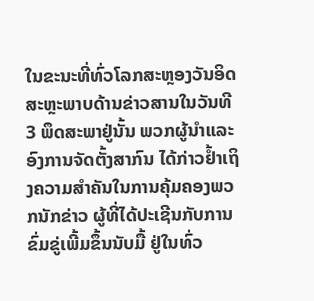ໃນຂະນະທີ່ທົ່ວໂລກສະຫຼອງວັນອິດສະຫຼະພາບດ້ານຂ່າວສານໃນວັນທີ 3 ພຶດສະພາຢູ່ນັ້ນ ພວກຜູ້ນຳແລະອົງການຈັດຕັ້ງສາກົນ ໄດ້ກ່າວຢ້ຳເຖິງຄວາມສຳຄັນໃນການຄຸ້ມຄອງພວກນັກຂ່າວ ຜູ້ທີ່ໄດ້ປະເຊີນກັບການຂົ່ມຂູ່ເພີ້ມຂຶ້ນນັບມື້ ຢູ່ໃນທົ່ວ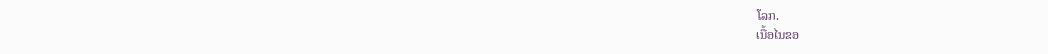ໂລກ.
ເນື້ອໄນຂອ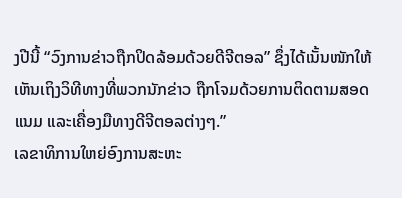ງປີນີ້ “ວົງການຂ່າວຖືກປິດລ້ອມດ້ວຍດີຈີຕອລ” ຊຶ່ງໄດ້ເນັ້ນໜັກໃຫ້ເຫັນເຖິງວິທີທາງທີ່ພວກນັກຂ່າວ ຖືກໂຈມດ້ວຍການຕິດຕາມສອດແນມ ແລະເຄື່ອງມືທາງດີຈີຕອລຕ່າງໆ.”
ເລຂາທິການໃຫຍ່ອົງການສະຫະ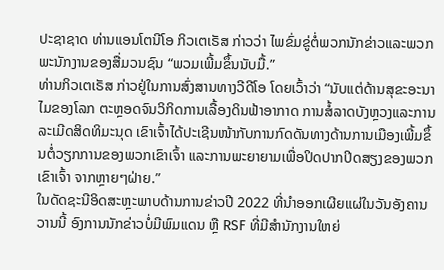ປະຊາຊາດ ທ່ານແອນໂຕນີໂອ ກິວເຕເຣັສ ກ່າວວ່າ ໄພຂົ່ມຂູ່ຕໍ່ພວກນັກຂ່າວແລະພວກພະນັກງານຂອງສື່ມວນຊົນ “ພວມເພີ້ມຂຶ້ນນັບມື້.”
ທ່ານກິວເຕເຣັສ ກ່າວຢູ່ໃນການສົ່ງສານທາງວີດີໂອ ໂດຍເວົ້າວ່າ “ນັບແຕ່ດ້ານສຸຂະອະນາໄມຂອງໂລກ ຕະຫຼອດຈົນວິກິດການເລື້ອງດິນຟ້າອາກາດ ການສໍ້ລາດບັງຫຼວງແລະການລະເມີດສິດທິມະນຸດ ເຂົາເຈົ້າໄດ້ປະເຊີນໜ້າກັບການກົດດັນທາງດ້ານການເມືອງເພີ້ມຂຶ້ນຕໍ່ວຽກການຂອງພວກເຂົາເຈົ້າ ແລະການພະຍາຍາມເພື່ອປິດປາກປິດສຽງຂອງພວກເຂົາເຈົ້າ ຈາກຫຼາຍໆຝ່າຍ.”
ໃນດັດຊະນີອິດສະຫຼະພາບດ້ານການຂ່າວປີ 2022 ທີ່ນຳອອກເຜີຍແຜ່ໃນວັນອັງຄານວານນີ້ ອົງການນັກຂ່າວບໍ່ມີພົມແດນ ຫຼື RSF ທີ່ມີສຳນັກງານໃຫຍ່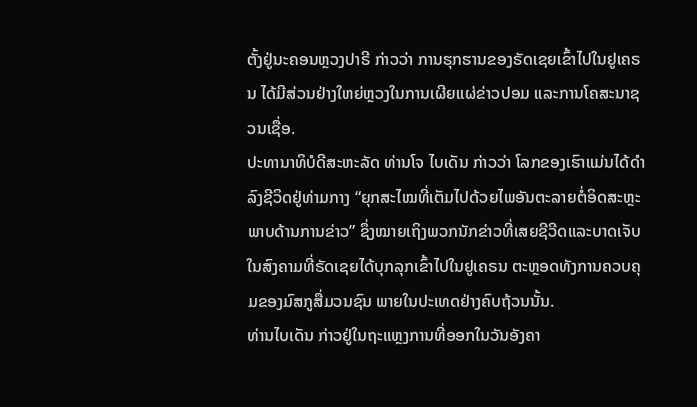ຕັ້ງຢູ່ນະຄອນຫຼວງປາຣີ ກ່າວວ່າ ການຮຸກຮານຂອງຣັດເຊຍເຂົ້າໄປໃນຢູເຄຣນ ໄດ້ມີສ່ວນຢ່າງໃຫຍ່ຫຼວງໃນການເຜີຍແຜ່ຂ່າວປອມ ແລະການໂຄສະນາຊວນເຊື່ອ.
ປະທານາທິບໍດີສະຫະລັດ ທ່ານໂຈ ໄບເດັນ ກ່າວວ່າ ໂລກຂອງເຮົາແມ່ນໄດ້ດຳລົງຊີວິດຢູ່ທ່າມກາງ “ຍຸກສະໄໝທີ່ເຕັມໄປດ້ວຍໄພອັນຕະລາຍຕໍ່ອິດສະຫຼະພາບດ້ານການຂ່າວ” ຊຶ່ງໝາຍເຖິງພວກນັກຂ່າວທີ່ເສຍຊີວີດແລະບາດເຈັບໃນສົງຄາມທີ່ຣັດເຊຍໄດ້ບຸກລຸກເຂົ້າໄປໃນຢູເຄຣນ ຕະຫຼອດທັງການຄວບຄຸມຂອງມົສກູສື່ມວນຊົນ ພາຍໃນປະເທດຢ່າງຄົບຖ້ວນນັ້ນ.
ທ່ານໄບເດັນ ກ່າວຢູ່ໃນຖະແຫຼງການທີ່ອອກໃນວັນອັງຄາ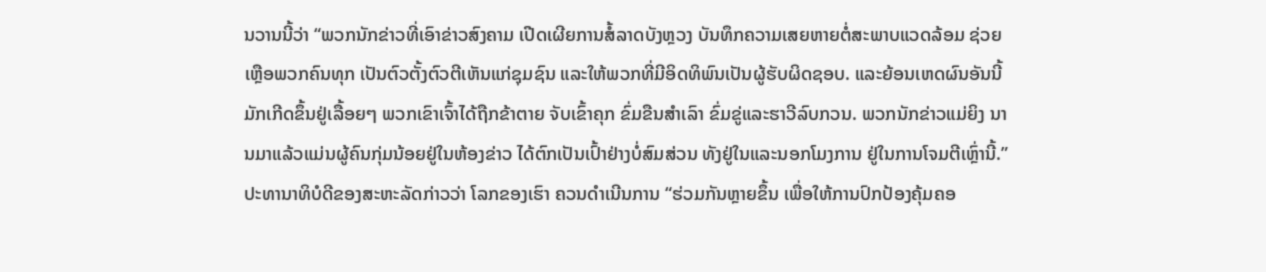ນວານນີ້ວ່າ “ພວກນັກຂ່າວທີ່ເອົາຂ່າວສົງຄາມ ເປີດເຜີຍການສໍ້ລາດບັງຫຼວງ ບັນທຶກຄວາມເສຍຫາຍຕໍ່ສະພາບແວດລ້ອມ ຊ່ວຍເຫຼືອພວກຄົນທຸກ ເປັນຕົວຕັ້ງຕົວຕີເຫັນແກ່ຊຸມຊົນ ແລະໃຫ້ພວກທີ່ມີອິດທິພົນເປັນຜູ້ຮັບຜິດຊອບ. ແລະຍ້ອນເຫດຜົນອັນນີ້ ມັກເກີດຂຶ້ນຢູ່ເລື້ອຍໆ ພວກເຂົາເຈົ້າໄດ້ຖືກຂ້າຕາຍ ຈັບເຂົ້າຄຸກ ຂົ່ມຂືນສຳເລົາ ຂົ່ມຂູ່ແລະຮາວີລົບກວນ. ພວກນັກຂ່າວແມ່ຍິງ ນານມາແລ້ວແມ່ນຜູ້ຄົນກຸ່ມນ້ອຍຢູ່ໃນຫ້ອງຂ່າວ ໄດ້ຕົກເປັນເປົ້າຢ່າງບໍ່ສົມສ່ວນ ທັງຢູ່ໃນແລະນອກໂມງການ ຢູ່ໃນການໂຈມຕີເຫຼົ່ານີ້.”
ປະທານາທິບໍດີຂອງສະຫະລັດກ່າວວ່າ ໂລກຂອງເຮົາ ຄວນດຳເນີນການ “ຮ່ວມກັນຫຼາຍຂຶ້ນ ເພື່ອໃຫ້ການປົກປ້ອງຄຸ້ມຄອ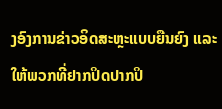ງອົງການຂ່າວອິດສະຫຼະແບບຍືນຍົງ ແລະໃຫ້ພວກທີ່ຢາກປິດປາກປິ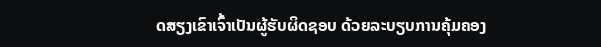ດສຽງເຂົາເຈົ້າເປັນຜູ້ຮັບຜິດຊອບ ດ້ວຍລະບຽບການຄຸ້ມຄອງ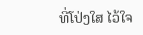ທີ່ໂປ່ງໃສ ໄວ້ໃຈ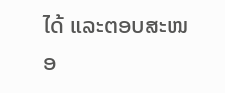ໄດ້ ແລະຕອບສະໜອ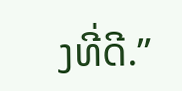ງທີ່ດີ.”